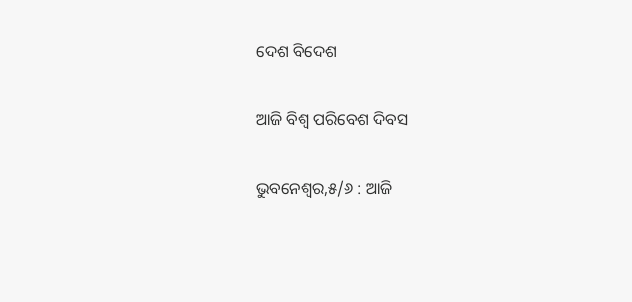ଦେଶ ବିଦେଶ

ଆଜି ବିଶ୍ୱ ପରିବେଶ ଦିବସ

ଭୁବନେଶ୍ୱର,୫/୬ : ଆଜି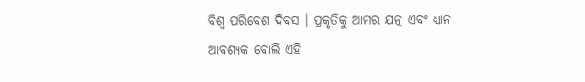ବିଶ୍ୱ ପରିବେଶ ଦିବସ । ପ୍ରକୃତିକୁ ଆମର ଯତ୍ନ ଏବଂ ଧ୍ୟାନ ଆବଶ୍ୟକ ବୋଲି ଏହି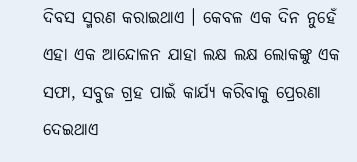ଦିବସ ସ୍ମରଣ କରାଇଥାଏ । କେବଳ ଏକ ଦିନ ନୁହେଁ ଏହା ଏକ ଆନ୍ଦୋଳନ ଯାହା ଲକ୍ଷ ଲକ୍ଷ ଲୋକଙ୍କୁ ଏକ ସଫା, ସବୁଜ ଗ୍ରହ ପାଇଁ କାର୍ଯ୍ୟ କରିବାକୁ ପ୍ରେରଣା ଦେଇଥାଏ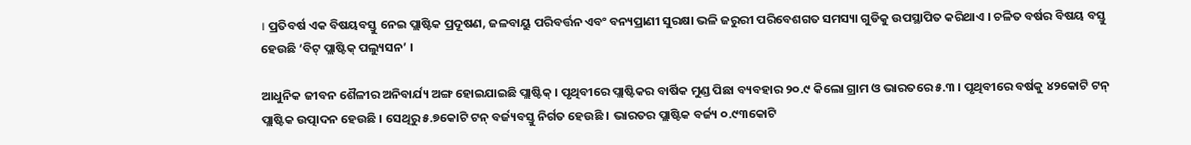। ପ୍ରତିବର୍ଷ ଏକ ବିଷୟବସ୍ତୁ ନେଇ ପ୍ଲାଷ୍ଟିକ ପ୍ରଦୂଷଣ, ଜଳବାୟୁ ପରିବର୍ତ୍ତନ ଏବଂ ବନ୍ୟପ୍ରାଣୀ ସୁରକ୍ଷା ଭଳି ଜରୁରୀ ପରିବେଶଗତ ସମସ୍ୟା ଗୁଡିକୁ ଉପସ୍ଥାପିତ କରିଥାଏ । ଚଳିତ ବର୍ଷର ବିଷୟ ବସ୍ତୁ ହେଉଛି ‘ବିଟ୍‍ ପ୍ଲାଷ୍ଟିକ୍‍ ପଲ୍ୟୁସନ’ ।

ଆଧୁନିକ ଜୀବନ ଶୈଳୀର ଅନିବାର୍ଯ୍ୟ ଅଙ୍ଗ ହୋଇଯାଇଛି ପ୍ଲାଷ୍ଟିକ୍‍ । ପୃଥିବୀରେ ପ୍ଲାଷ୍ଟିକର ବାର୍ଷିକ ମୁଣ୍ଡ ପିଛା ବ୍ୟବହାର ୨୦.୯ କିଲୋ ଗ୍ରାମ ଓ ଭାରତରେ ୫.୩ । ପୃଥିବୀରେ ବର୍ଷକୁ ୪୨କୋଟି ଟନ୍‍ ପ୍ଲାଷ୍ଟିକ ଉତ୍ପାଦନ ହେଉଛି । ସେଥିରୁ ୫.୭କୋଟି ଟନ୍‍ ବର୍ଜ୍ୟବସ୍ତୁ ନିର୍ଗତ ହେଉଛି । ଭାରତର ପ୍ଲାଷ୍ଟିକ ବର୍ଜ୍ୟ ୦.୯୩କୋଟି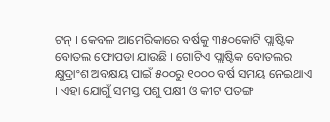ଟନ୍‍ । କେବଳ ଆମେରିକାରେ ବର୍ଷକୁ ୩୫୦କୋଟି ପ୍ଲାଷ୍ଟିକ ବୋତଲ ଫୋପଡା ଯାଉଛି । ଗୋଟିଏ ପ୍ଲାଷ୍ଟିକ ବୋତଲର କ୍ଷୁଦ୍ରାଂଶ ଅବକ୍ଷୟ ପାଇଁ ୫୦୦ରୁ ୧୦୦୦ ବର୍ଷ ସମୟ ନେଇଥାଏ । ଏହା ଯୋଗୁଁ ସମସ୍ତ ପଶୁ ପକ୍ଷୀ ଓ କୀଟ ପତଙ୍ଗ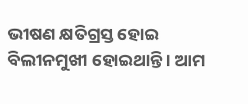ଭୀଷଣ କ୍ଷତିଗ୍ରସ୍ତ ହୋଇ ବିଲୀନମୁଖୀ ହୋଇଥାନ୍ତି । ଆମ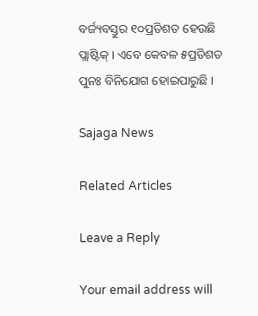ବର୍ଜ୍ୟବସ୍ତୁର ୧୦ପ୍ରତିଶତ ହେଉଛି ପ୍ଲାଷ୍ଟିକ୍‍ । ଏବେ କେବଳ ୫ପ୍ରତିଶତ ପୁନଃ ବିନିଯୋଗ ହୋଇପାରୁଛି ।

Sajaga News

Related Articles

Leave a Reply

Your email address will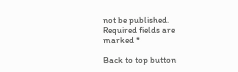not be published. Required fields are marked *

Back to top button